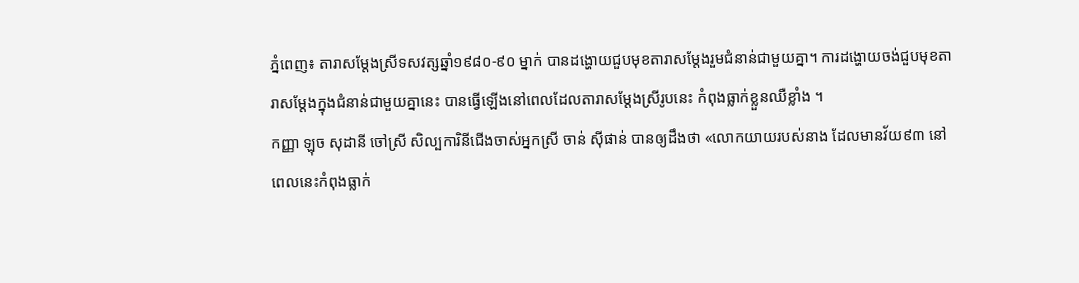ភ្នំពេញ៖ តារាសម្ដែងស្រីទសវត្សឆ្នាំ១៩៨០-៩០ ម្នាក់ បានដង្ហោយជួបមុខតារាសម្ដែងរួមជំនាន់ជាមួយគ្នា។ ការដង្ហោយចង់ជួបមុខតារាសម្ដែងក្នុងជំនាន់ជាមួយគ្នានេះ បានធ្វើឡើងនៅពេលដែលតារាសម្ដែងស្រីរូបនេះ កំពុងធ្លាក់ខ្លួនឈឺខ្លាំង ។
កញ្ញា ឡុច សុដានី ចៅស្រី សិល្បការិនីជើងចាស់អ្នកស្រី ចាន់ ស៊ីផាន់ បានឲ្យដឹងថា «លោកយាយរបស់នាង ដែលមានវ័យ៩៣ នៅពេលនេះកំពុងធ្លាក់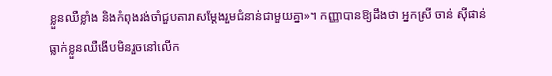ខ្លួនឈឺខ្លាំង និងកំពុងរង់ចាំជួបតារាសម្ដែងរួមជំនាន់ជាមួយគ្នា»។ កញ្ញាបានឱ្យដឹងថា អ្នកស្រី ចាន់ ស៊ីផាន់ ធ្លាក់ខ្លួនឈឺងើបមិនរួចនៅលើក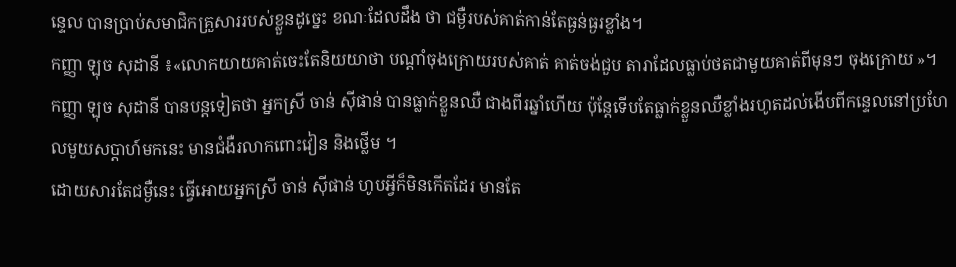ន្ទេល បានប្រាប់សមាជិកគ្រួសាររបស់ខ្លួនដូច្នេះ ខណៈដែលដឹង ថា ជម្ងឺរបស់គាត់កាន់តែធ្ងន់ធ្ងរខ្លាំង។
កញ្ញា ឡុច សុដានី ៖«លោកយាយគាត់ចេះតែនិយយាថា បណ្ដាំចុងក្រោយរបស់គាត់ គាត់ចង់ជួប តារាដែលធ្លាប់ថតជាមួយគាត់ពីមុនៗ ចុងក្រោយ »។
កញ្ញា ឡុច សុដានី បានបន្តទៀតថា អ្នកស្រី ចាន់ ស៊ីផាន់ បានធ្លាក់ខ្លួនឈឺ ជាងពីរឆ្នាំហើយ ប៉ុន្តែទើបតែធ្លាក់ខ្លួនឈឺខ្លាំងរហូតដល់ងើបពីកន្ទេលនៅប្រហែលមួយសប្ដាហ៍មកនេះ មានជំងឺរលាកពោះវៀន និងថ្លើម ។
ដោយសារតែជម្ងឺនេះ ធ្វើអោយអ្នកស្រី ចាន់ ស៊ីផាន់ ហូបអ្វីក៏មិនកើតដែរ មានតែ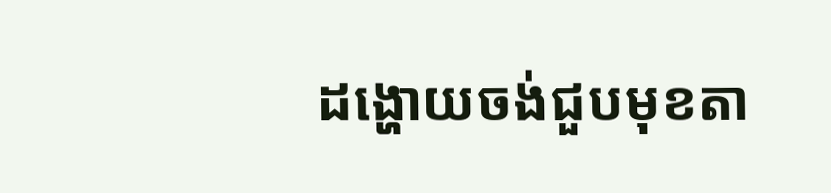ដង្ហោយចង់ជួបមុខតា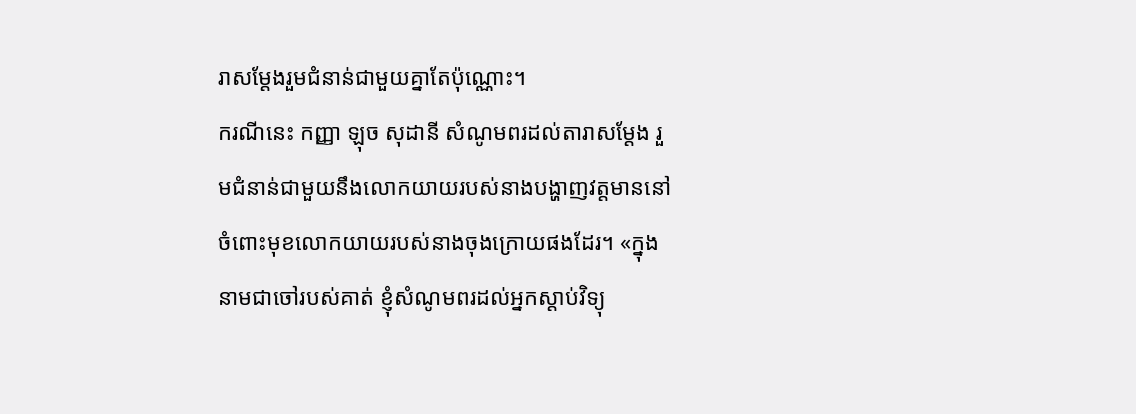រាសម្ដែងរួមជំនាន់ជាមួយគ្នាតែប៉ុណ្ណោះ។
ករណីនេះ កញ្ញា ឡុច សុដានី សំណូមពរដល់តារាសម្ដែង រួមជំនាន់ជាមួយនឹងលោកយាយរបស់នាងបង្ហាញវត្តមាននៅចំពោះមុខលោកយាយរបស់នាងចុងក្រោយផងដែរ។ «ក្នុងនាមជាចៅរបស់គាត់ ខ្ញុំសំណូមពរដល់អ្នកស្ដាប់វិទ្យុ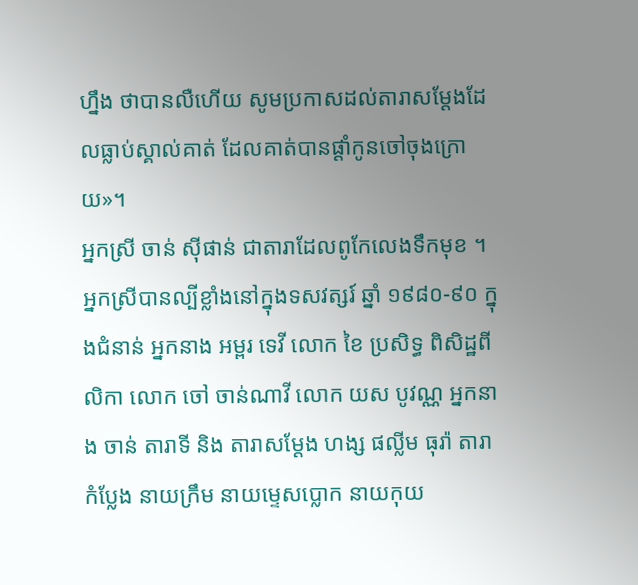ហ្នឹង ថាបានលឺហើយ សូមប្រកាសដល់តារាសម្ដែងដែលធ្លាប់ស្គាល់គាត់ ដែលគាត់បានផ្ដាំកូនចៅចុងក្រោយ»។
អ្នកស្រី ចាន់ ស៊ីផាន់ ជាតារាដែលពូកែលេងទឹកមុខ ។ អ្នកស្រីបានល្បីខ្លាំងនៅក្នុងទសវត្សរ៍ ឆ្នាំ ១៩៨០-៩០ ក្នុងជំនាន់ អ្នកនាង អម្ពរ ទេវី លោក ខៃ ប្រសិទ្ធ ពិសិដ្ឋពីលិកា លោក ចៅ ចាន់ណាវី លោក យស បូវណ្ណ អ្នកនាង ចាន់ តារាទី និង តារាសម្ដែង ហង្ស ផល្លីម ធុរ៉ា តារាកំប្លែង នាយក្រឹម នាយម្ទេសប្លោក នាយកុយ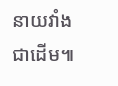នាយវាំងជាដើម៕